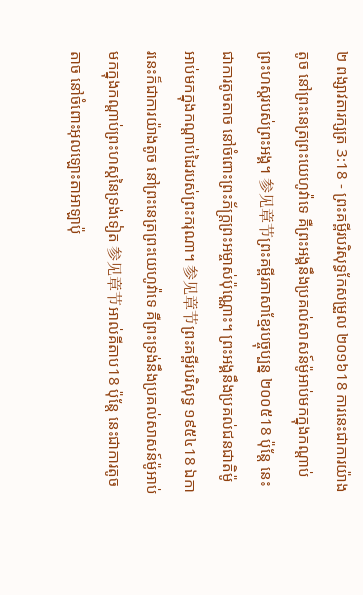២ ពង្សាវតារក្សត្រ 3:18 - ព្រះគម្ពីរបរិសុទ្ធកែសម្រួល ២០១៦18 ការនេះជាការយ៉ាងតូច នៅព្រះនេត្រព្រះយេហូវ៉ាទេ គឺព្រះអង្គនឹងប្រគល់សាសន៍ម៉ូអាប់មកក្នុងកណ្ដាប់ព្រះហស្តរបស់ព្រះអង្គ។ 参见章节ព្រះគម្ពីរភាសាខ្មែរបច្ចុប្បន្ន ២០០៥18 ប៉ុន្តែ នេះជាការតូចតាច នៅចំពោះព្រះភ័ក្ត្រព្រះអម្ចាស់ប៉ុណ្ណោះ។ ព្រះអង្គនឹងប្រគល់ជនជាតិម៉ូអាប់មកក្នុងកណ្ដាប់ដៃរបស់ព្រះករុណា។ 参见章节ព្រះគម្ពីរបរិសុទ្ធ ១៩៥៤18 ឯការនេះក៏ជាការយ៉ាងតូច នៅព្រះនេត្រព្រះយេហូវ៉ាទេ គឺព្រះទ្រង់នឹងប្រគល់សាសន៍ម៉ូអាប់មកក្នុងកណ្តាប់ព្រះហស្តនៃទ្រង់ទៀត 参见章节អាល់គីតាប18 ប៉ុន្តែ នេះជាការតូចតាច នៅចំពោះអុលឡោះតាអាឡាប៉ុ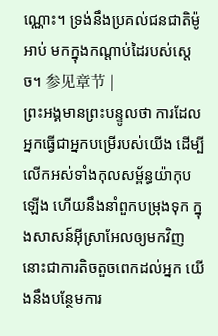ណ្ណោះ។ ទ្រង់នឹងប្រគល់ជនជាតិម៉ូអាប់ មកក្នុងកណ្តាប់ដៃរបស់ស្តេច។ 参见章节 |
ព្រះអង្គមានព្រះបន្ទូលថា ការដែលអ្នកធ្វើជាអ្នកបម្រើរបស់យើង ដើម្បីលើកអស់ទាំងកុលសម្ព័ន្ធយ៉ាកុបឡើង ហើយនឹងនាំពួកបម្រុងទុក ក្នុងសាសន៍អ៊ីស្រាអែលឲ្យមកវិញ នោះជាការតិចតួចពេកដល់អ្នក យើងនឹងបន្ថែមការ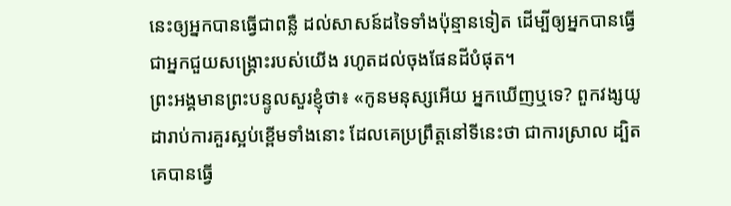នេះឲ្យអ្នកបានធ្វើជាពន្លឺ ដល់សាសន៍ដទៃទាំងប៉ុន្មានទៀត ដើម្បីឲ្យអ្នកបានធ្វើជាអ្នកជួយសង្គ្រោះរបស់យើង រហូតដល់ចុងផែនដីបំផុត។
ព្រះអង្គមានព្រះបន្ទូលសួរខ្ញុំថា៖ «កូនមនុស្សអើយ អ្នកឃើញឬទេ? ពួកវង្សយូដារាប់ការគួរស្អប់ខ្ពើមទាំងនោះ ដែលគេប្រព្រឹត្តនៅទីនេះថា ជាការស្រាល ដ្បិតគេបានធ្វើ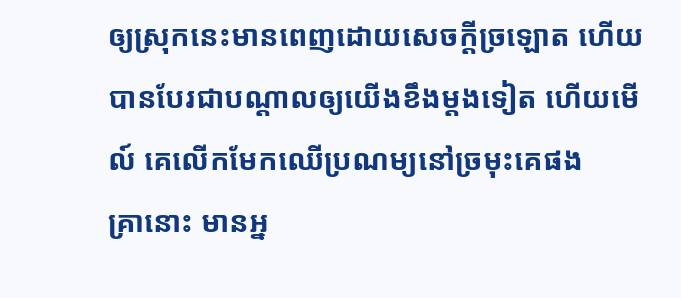ឲ្យស្រុកនេះមានពេញដោយសេចក្ដីច្រឡោត ហើយបានបែរជាបណ្ដាលឲ្យយើងខឹងម្តងទៀត ហើយមើល៍ គេលើកមែកឈើប្រណម្យនៅច្រមុះគេផង
គ្រានោះ មានអ្ន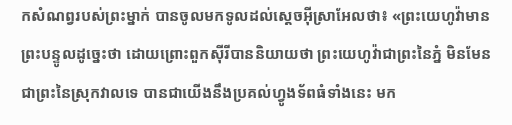កសំណព្វរបស់ព្រះម្នាក់ បានចូលមកទូលដល់ស្តេចអ៊ីស្រាអែលថា៖ «ព្រះយេហូវ៉ាមានព្រះបន្ទូលដូច្នេះថា ដោយព្រោះពួកស៊ីរីបាននិយាយថា ព្រះយេហូវ៉ាជាព្រះនៃភ្នំ មិនមែនជាព្រះនៃស្រុកវាលទេ បានជាយើងនឹងប្រគល់ហ្វូងទ័ពធំទាំងនេះ មក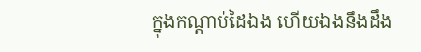ក្នុងកណ្ដាប់ដៃឯង ហើយឯងនឹងដឹង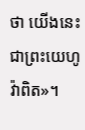ថា យើងនេះជាព្រះយេហូវ៉ាពិត»។